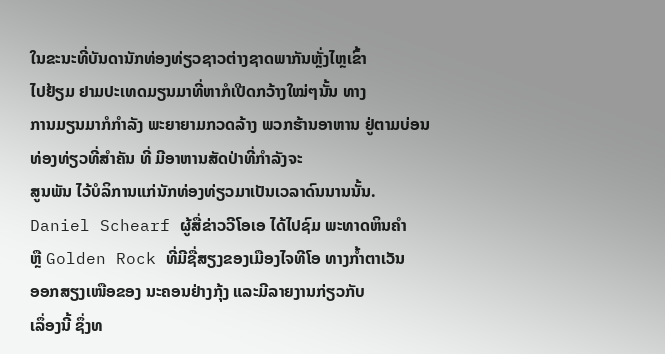ໃນຂະນະທີ່ບັນດານັກທ່ອງທ່ຽວຊາວຕ່າງຊາດພາກັນຫຼັ່ງໄຫຼເຂົ້າ
ໄປຢ້ຽມ ຢາມປະເທດມຽນມາທີ່ຫາກໍເປີດກວ້າງໃໝ່ໆນັ້ນ ທາງ
ການມຽນມາກໍກໍາລັງ ພະຍາຍາມກວດລ້າງ ພວກຮ້ານອາຫານ ຢູ່ຕາມບ່ອນທ່ອງທ່ຽວທີ່ສໍາຄັນ ທີ່ ມີອາຫານສັດປ່າທີ່ກໍາລັງຈະ
ສູນພັນ ໄວ້ບໍລິການແກ່ນັກທ່ອງທ່ຽວມາເປັນເວລາດົນນານນັ້ນ.
Daniel Schearf ຜູ້ສື່ຂ່າວວີໂອເອ ໄດ້ໄປຊົມ ພະທາດຫິນຄໍາ
ຫຼື Golden Rock ທີ່ມີຊື່ສຽງຂອງເມືອງໄຈທີໂອ ທາງກໍ້າຕາເວັນ
ອອກສຽງເໜືອຂອງ ນະຄອນຢ່າງກຸ້ງ ແລະມີລາຍງານກ່ຽວກັບ
ເລຶ່ອງນີ້ ຊຶ່ງທ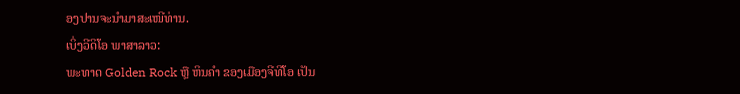ອງປານຈະນໍາມາສະເໜີທ່ານ.
ເບິ່ງວີດິໂອ ພາສາລາວ:
ພະທາດ Golden Rock ຫຼື ຫິນຄໍາ ຂອງເມືອງຈີທີໂອ ເປັນ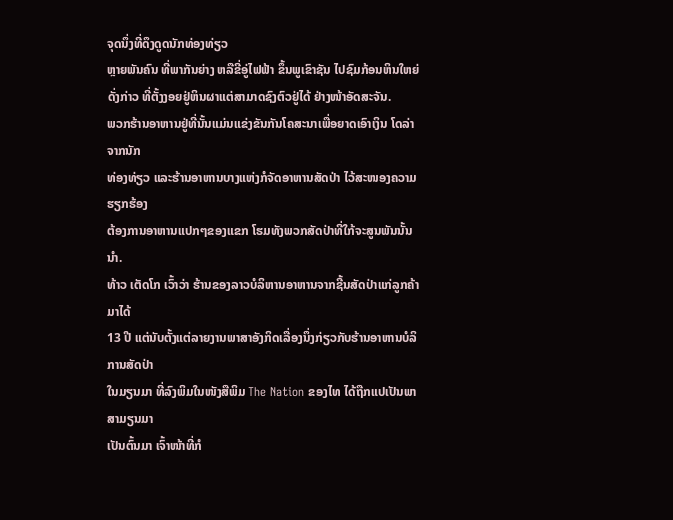ຈຸດນຶ່ງທີ່ດຶງດູດນັກທ່ອງທ່ຽວ
ຫຼາຍພັນຄົນ ທີ່ພາກັນຍ່າງ ຫລືຂີ່ອູ່ໄຟຟ້າ ຂຶ້ນພູເຂົາຊັນ ໄປຊົມກ້ອນຫິນໃຫຍ່ດັ່ງກ່າວ ທີ່ຕັ້ງງອຍຢູ່ຫິນຜາແຕ່ສາມາດຊົງຕົວຢູ່ໄດ້ ຢ່າງໜ້າອັດສະຈັນ.
ພວກຮ້ານອາຫານຢູ່ທີ່ນັ້ນແມ່ນແຂ່ງຂັນກັນໂຄສະນາເພື່ອຍາດເອົາເງິນ ໂດລ່າຈາກນັກ
ທ່ອງທ່ຽວ ແລະຮ້ານອາຫານບາງແຫ່ງກໍຈັດອາຫານສັດປ່າ ໄວ້ສະໜອງຄວາມຮຽກຮ້ອງ
ຕ້ອງການອາຫານແປກໆຂອງແຂກ ໂຮມທັງພວກສັດປ່າທີ່ໃກ້ຈະສູນພັນນັ້ນນໍາ.
ທ້າວ ເຕັດໂກ ເວົ້າວ່າ ຮ້ານຂອງລາວບໍລິຫານອາຫານຈາກຊີ້ນສັດປ່າແກ່ລູກຄ້າມາໄດ້
13 ປີ ແຕ່ນັບຕັ້ງແຕ່ລາຍງານພາສາອັງກິດເລື່ອງນຶ່ງກ່ຽວກັບຮ້ານອາຫານບໍລິການສັດປ່າ
ໃນມຽນມາ ທີ່ລົງພິມໃນໜັງສືພິມ The Nation ຂອງໄທ ໄດ້ຖືກແປເປັນພາສາມຽນມາ
ເປັນຕົ້ນມາ ເຈົ້າໜ້າທີ່ກໍ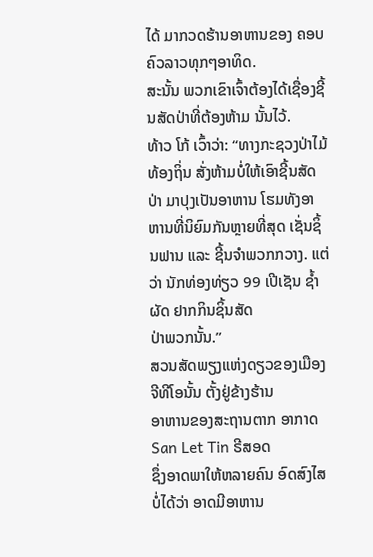ໄດ້ ມາກວດຮ້ານອາຫານຂອງ ຄອບຄົວລາວທຸກໆອາທິດ.
ສະນັ້ນ ພວກເຂົາເຈົ້າຕ້ອງໄດ້ເຊື່ອງຊີ້ນສັດປ່າທີ່ຕ້ອງຫ້າມ ນັ້ນໄວ້.
ທ້າວ ໂກ້ ເວົ້າວ່າ: “ທາງກະຊວງປ່າໄມ້ທ້ອງຖິ່ນ ສັ່ງຫ້າມບໍ່ໃຫ້ເອົາຊີ້ນສັດປ່າ ມາປຸງເປັນອາຫານ ໂຮມທັງອາຫານທີ່ນິຍົມກັນຫຼາຍທີ່ສຸດ ເຊັ່ນຊິ້ນຟານ ແລະ ຊີ້ນຈໍາພວກກວາງ. ແຕ່ວ່າ ນັກທ່ອງທ່ຽວ 99 ເປີເຊັນ ຊໍ້າຜັດ ຢາກກິນຊິ້ນສັດ
ປ່າພວກນັ້ນ.”
ສວນສັດພຽງແຫ່ງດຽວຂອງເມືອງຈີທີໂອນັ້ນ ຕັ້ງຢູ່ຂ້າງຮ້ານ
ອາຫານຂອງສະຖານຕາກ ອາກາດ San Let Tin ຣີສອດ
ຊຶ່ງອາດພາໃຫ້ຫລາຍຄົນ ອົດສົງໄສບໍ່ໄດ້ວ່າ ອາດມີອາຫານ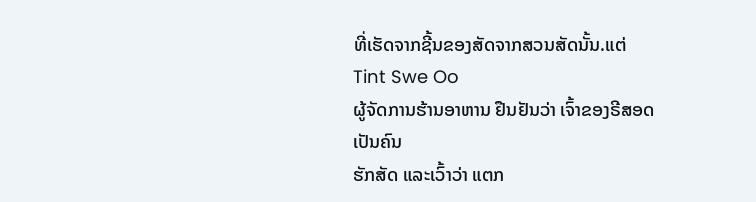ທີ່ເຮັດຈາກຊີ້ນຂອງສັດຈາກສວນສັດນັ້ນ.ແຕ່ Tint Swe Oo
ຜູ້ຈັດການຮ້ານອາຫານ ຢືນຢັນວ່າ ເຈົ້າຂອງຣີສອດ ເປັນຄົນ
ຮັກສັດ ແລະເວົ້າວ່າ ແຕກ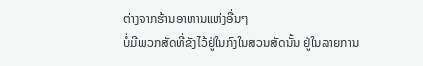ຕ່າງຈາກຮ້ານອາຫານແຫ່ງອື່ນໆ
ບໍ່ມີພວກສັດທີ່ຂັງໄວ້ຢູ່ໃນກົງໃນສວນສັດນັ້ນ ຢູ່ໃນລາຍການ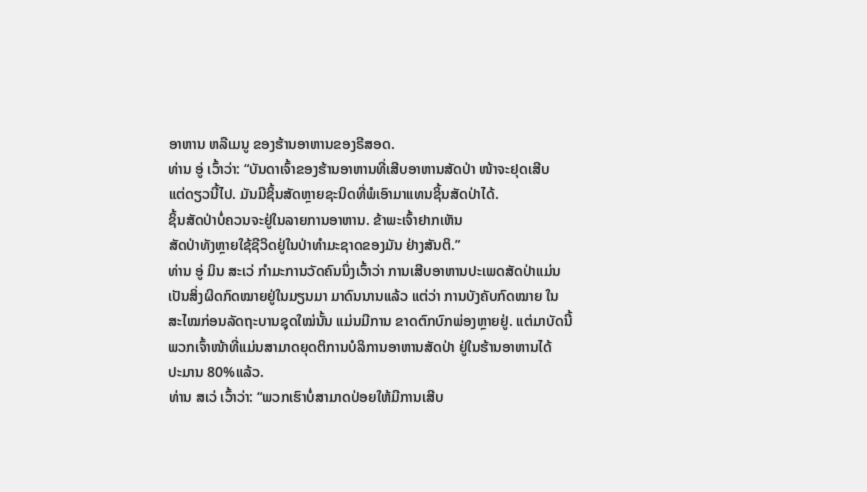ອາຫານ ຫລືເມນູ ຂອງຮ້ານອາຫານຂອງຣີສອດ.
ທ່ານ ອູ່ ເວົ້າວ່າ: “ບັນດາເຈົ້າຂອງຮ້ານອາຫານທີ່ເສີບອາຫານສັດປ່າ ໜ້າຈະຢຸດເສີບ
ແຕ່ດຽວນີ້ໄປ. ມັນມີຊິ້ນສັດຫຼາຍຊະນິດທີ່ພໍເອົາມາແທນຊິ້ນສັດປ່າໄດ້.
ຊິ້ນສັດປ່າບໍ່ຄວນຈະຢູ່ໃນລາຍການອາຫານ. ຂ້າພະເຈົ້າຢາກເຫັນ
ສັດປ່າທັງຫຼາຍໃຊ້ຊີວິດຢູ່ໃນປ່າທໍາມະຊາດຂອງມັນ ຢ່າງສັນຕິ.”
ທ່ານ ອູ່ ມິນ ສະເວ່ ກໍາມະການວັດຄົນນຶ່ງເວົ້າວ່າ ການເສີບອາຫານປະເພດສັດປ່າແມ່ນ
ເປັນສິ່ງຜິດກົດໝາຍຢູ່ໃນມຽນມາ ມາດົນນານແລ້ວ ແຕ່ວ່າ ການບັງຄັບກົດໝາຍ ໃນ
ສະໄໝກ່ອນລັດຖະບານຊຸດໃໝ່ນັ້ນ ແມ່ນມີການ ຂາດຕົກບົກພ່ອງຫຼາຍຢູ່. ແຕ່ມາບັດນີ້
ພວກເຈົ້າໜ້າທີ່ແມ່ນສາມາດຍຸດຕິການບໍລິການອາຫານສັດປ່າ ຢູ່ໃນຮ້ານອາຫານໄດ້
ປະມານ 80%ແລ້ວ.
ທ່ານ ສເວ່ ເວົ້າວ່າ: “ພວກເຮົາບໍ່ສາມາດປ່ອຍໃຫ້ມີການເສີບ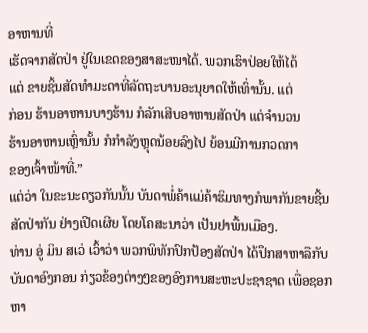ອາຫານທີ່
ເຮັດຈາກສັດປ່າ ຢູ່ໃນເຂດຂອງສາສະໜາໄດ້. ພວກເຮົາປ່ອຍໃຫ້ໄດ້
ແຕ່ ຂາຍຊິ້ນສັດທໍາມະດາທີ່ລັດຖະບານອະນຸຍາດໃຫ້ເທົ່ານັ້ນ. ແຕ່
ກ່ອນ ຮ້ານອາຫານບາງຮ້ານ ກໍລັກເສີບອາຫານສັດປ່າ ແຕ່ຈໍານວນ
ຮ້ານອາຫານເຫຼົ່ານັ້ນ ກໍກໍາລັງຫຼຸດນ້ອຍລົງໄປ ຍ້ອນມີການກວດກາ
ຂອງເຈົ້າໜ້າທີ່.”
ແຕ່ວ່າ ໃນຂະນະດຽວກັນນັ້ນ ບັນດາພໍ່ຄ້າແມ່ຄ້າຮິມທາງກໍພາກັນຂາຍຊີ້ນສັດປ່າກັນ ຢ່າງເປີດເຜີຍ ໂດຍໂຄສະນາວ່າ ເປັນຢາພື້ນເມືອງ.
ທ່ານ ອູ່ ມິນ ສເວ່ ເວົ້າວ່າ ພວກພິທັກປົກປ້ອງສັດປ່າ ໄດ້ປຶກສາຫາລືກັບບັນດາອົງກອນ ກ່ຽວຂ້ອງຕ່າງໆຂອງອົງການສະຫະປະຊາຊາດ ເພື່ອຊອກ ຫາ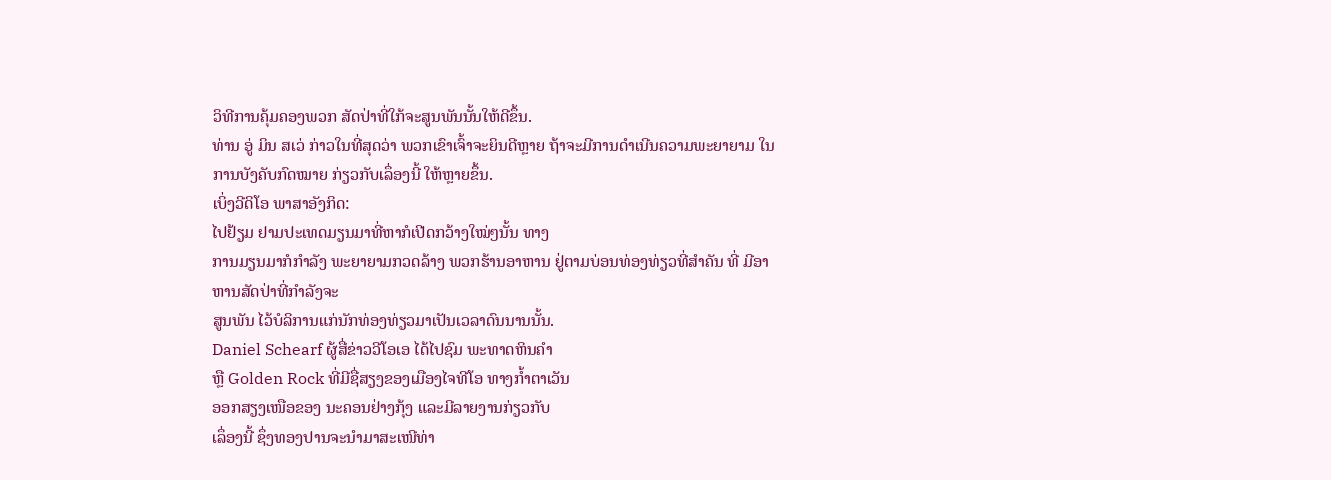ວິທີການຄຸ້ມຄອງພວກ ສັດປ່າທີ່ໃກ້ຈະສູນພັນນັ້ນໃຫ້ດີຂຶ້ນ.
ທ່ານ ອູ່ ມິນ ສເວ່ ກ່າວໃນທີ່ສຸດວ່າ ພວກເຂົາເຈົ້າຈະຍິນດີຫຼາຍ ຖ້າຈະມີການດໍາເນີນຄວາມພະຍາຍາມ ໃນການບັງຄັບກົດໝາຍ ກ່ຽວກັບເລຶ່ອງນີ້ ໃຫ້ຫຼາຍຂຶ້ນ.
ເບິ່ງວີດິໂອ ພາສາອັງກິດ:
ໄປຢ້ຽມ ຢາມປະເທດມຽນມາທີ່ຫາກໍເປີດກວ້າງໃໝ່ໆນັ້ນ ທາງ
ການມຽນມາກໍກໍາລັງ ພະຍາຍາມກວດລ້າງ ພວກຮ້ານອາຫານ ຢູ່ຕາມບ່ອນທ່ອງທ່ຽວທີ່ສໍາຄັນ ທີ່ ມີອາຫານສັດປ່າທີ່ກໍາລັງຈະ
ສູນພັນ ໄວ້ບໍລິການແກ່ນັກທ່ອງທ່ຽວມາເປັນເວລາດົນນານນັ້ນ.
Daniel Schearf ຜູ້ສື່ຂ່າວວີໂອເອ ໄດ້ໄປຊົມ ພະທາດຫິນຄໍາ
ຫຼື Golden Rock ທີ່ມີຊື່ສຽງຂອງເມືອງໄຈທີໂອ ທາງກໍ້າຕາເວັນ
ອອກສຽງເໜືອຂອງ ນະຄອນຢ່າງກຸ້ງ ແລະມີລາຍງານກ່ຽວກັບ
ເລຶ່ອງນີ້ ຊຶ່ງທອງປານຈະນໍາມາສະເໜີທ່າ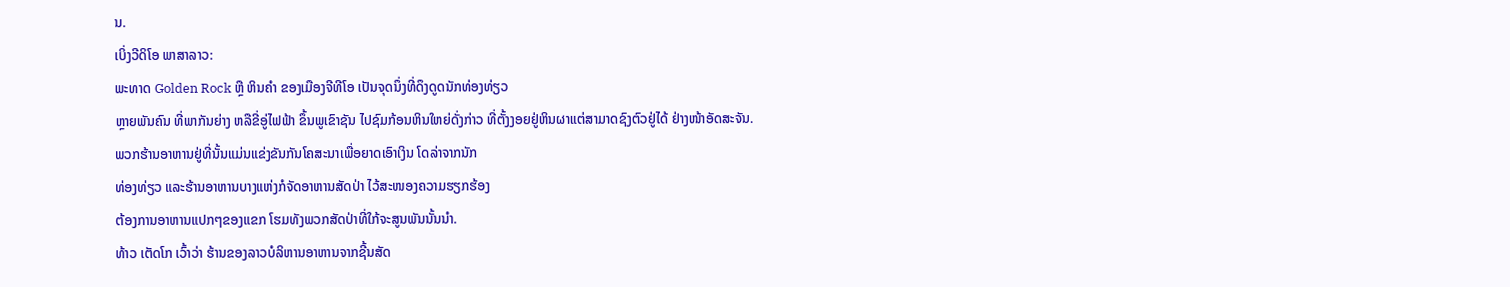ນ.
ເບິ່ງວີດິໂອ ພາສາລາວ:
ພະທາດ Golden Rock ຫຼື ຫິນຄໍາ ຂອງເມືອງຈີທີໂອ ເປັນຈຸດນຶ່ງທີ່ດຶງດູດນັກທ່ອງທ່ຽວ
ຫຼາຍພັນຄົນ ທີ່ພາກັນຍ່າງ ຫລືຂີ່ອູ່ໄຟຟ້າ ຂຶ້ນພູເຂົາຊັນ ໄປຊົມກ້ອນຫິນໃຫຍ່ດັ່ງກ່າວ ທີ່ຕັ້ງງອຍຢູ່ຫິນຜາແຕ່ສາມາດຊົງຕົວຢູ່ໄດ້ ຢ່າງໜ້າອັດສະຈັນ.
ພວກຮ້ານອາຫານຢູ່ທີ່ນັ້ນແມ່ນແຂ່ງຂັນກັນໂຄສະນາເພື່ອຍາດເອົາເງິນ ໂດລ່າຈາກນັກ
ທ່ອງທ່ຽວ ແລະຮ້ານອາຫານບາງແຫ່ງກໍຈັດອາຫານສັດປ່າ ໄວ້ສະໜອງຄວາມຮຽກຮ້ອງ
ຕ້ອງການອາຫານແປກໆຂອງແຂກ ໂຮມທັງພວກສັດປ່າທີ່ໃກ້ຈະສູນພັນນັ້ນນໍາ.
ທ້າວ ເຕັດໂກ ເວົ້າວ່າ ຮ້ານຂອງລາວບໍລິຫານອາຫານຈາກຊີ້ນສັດ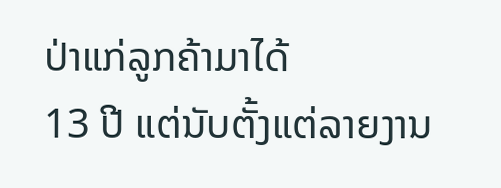ປ່າແກ່ລູກຄ້າມາໄດ້
13 ປີ ແຕ່ນັບຕັ້ງແຕ່ລາຍງານ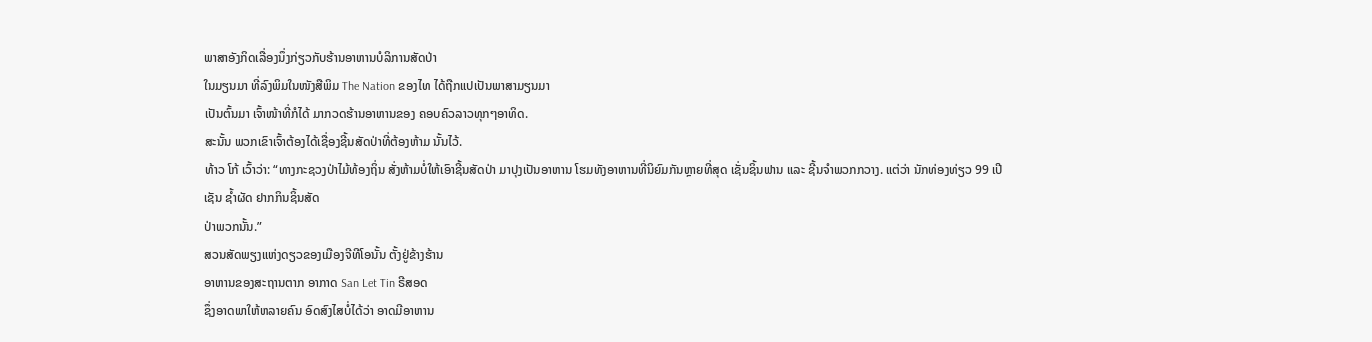ພາສາອັງກິດເລື່ອງນຶ່ງກ່ຽວກັບຮ້ານອາຫານບໍລິການສັດປ່າ
ໃນມຽນມາ ທີ່ລົງພິມໃນໜັງສືພິມ The Nation ຂອງໄທ ໄດ້ຖືກແປເປັນພາສາມຽນມາ
ເປັນຕົ້ນມາ ເຈົ້າໜ້າທີ່ກໍໄດ້ ມາກວດຮ້ານອາຫານຂອງ ຄອບຄົວລາວທຸກໆອາທິດ.
ສະນັ້ນ ພວກເຂົາເຈົ້າຕ້ອງໄດ້ເຊື່ອງຊີ້ນສັດປ່າທີ່ຕ້ອງຫ້າມ ນັ້ນໄວ້.
ທ້າວ ໂກ້ ເວົ້າວ່າ: “ທາງກະຊວງປ່າໄມ້ທ້ອງຖິ່ນ ສັ່ງຫ້າມບໍ່ໃຫ້ເອົາຊີ້ນສັດປ່າ ມາປຸງເປັນອາຫານ ໂຮມທັງອາຫານທີ່ນິຍົມກັນຫຼາຍທີ່ສຸດ ເຊັ່ນຊິ້ນຟານ ແລະ ຊີ້ນຈໍາພວກກວາງ. ແຕ່ວ່າ ນັກທ່ອງທ່ຽວ 99 ເປີເຊັນ ຊໍ້າຜັດ ຢາກກິນຊິ້ນສັດ
ປ່າພວກນັ້ນ.”
ສວນສັດພຽງແຫ່ງດຽວຂອງເມືອງຈີທີໂອນັ້ນ ຕັ້ງຢູ່ຂ້າງຮ້ານ
ອາຫານຂອງສະຖານຕາກ ອາກາດ San Let Tin ຣີສອດ
ຊຶ່ງອາດພາໃຫ້ຫລາຍຄົນ ອົດສົງໄສບໍ່ໄດ້ວ່າ ອາດມີອາຫານ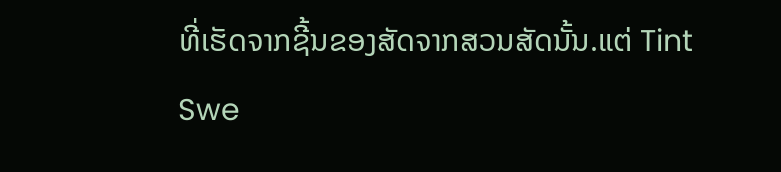ທີ່ເຮັດຈາກຊີ້ນຂອງສັດຈາກສວນສັດນັ້ນ.ແຕ່ Tint Swe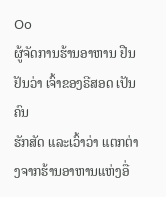Oo
ຜູ້ຈັດການຮ້ານອາຫານ ຢືນຢັນວ່າ ເຈົ້າຂອງຣີສອດ ເປັນຄົນ
ຮັກສັດ ແລະເວົ້າວ່າ ແຕກຕ່າງຈາກຮ້ານອາຫານແຫ່ງອື່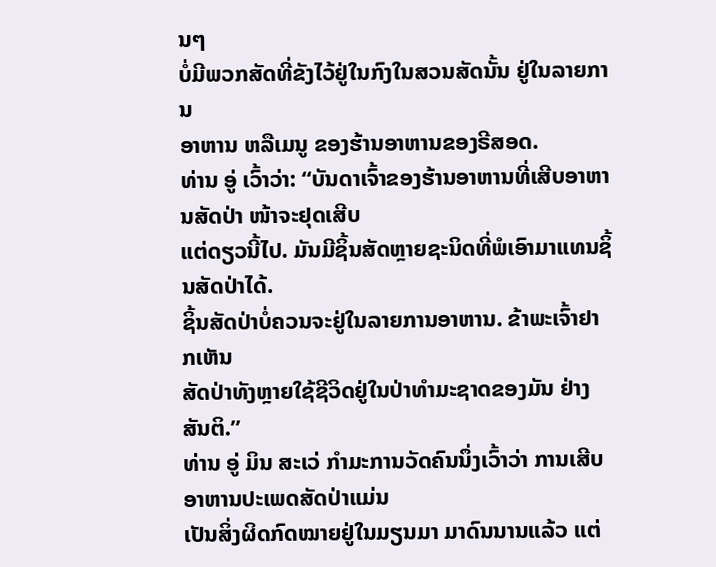ນໆ
ບໍ່ມີພວກສັດທີ່ຂັງໄວ້ຢູ່ໃນກົງໃນສວນສັດນັ້ນ ຢູ່ໃນລາຍການ
ອາຫານ ຫລືເມນູ ຂອງຮ້ານອາຫານຂອງຣີສອດ.
ທ່ານ ອູ່ ເວົ້າວ່າ: “ບັນດາເຈົ້າຂອງຮ້ານອາຫານທີ່ເສີບອາຫານສັດປ່າ ໜ້າຈະຢຸດເສີບ
ແຕ່ດຽວນີ້ໄປ. ມັນມີຊິ້ນສັດຫຼາຍຊະນິດທີ່ພໍເອົາມາແທນຊິ້ນສັດປ່າໄດ້.
ຊິ້ນສັດປ່າບໍ່ຄວນຈະຢູ່ໃນລາຍການອາຫານ. ຂ້າພະເຈົ້າຢາກເຫັນ
ສັດປ່າທັງຫຼາຍໃຊ້ຊີວິດຢູ່ໃນປ່າທໍາມະຊາດຂອງມັນ ຢ່າງສັນຕິ.”
ທ່ານ ອູ່ ມິນ ສະເວ່ ກໍາມະການວັດຄົນນຶ່ງເວົ້າວ່າ ການເສີບອາຫານປະເພດສັດປ່າແມ່ນ
ເປັນສິ່ງຜິດກົດໝາຍຢູ່ໃນມຽນມາ ມາດົນນານແລ້ວ ແຕ່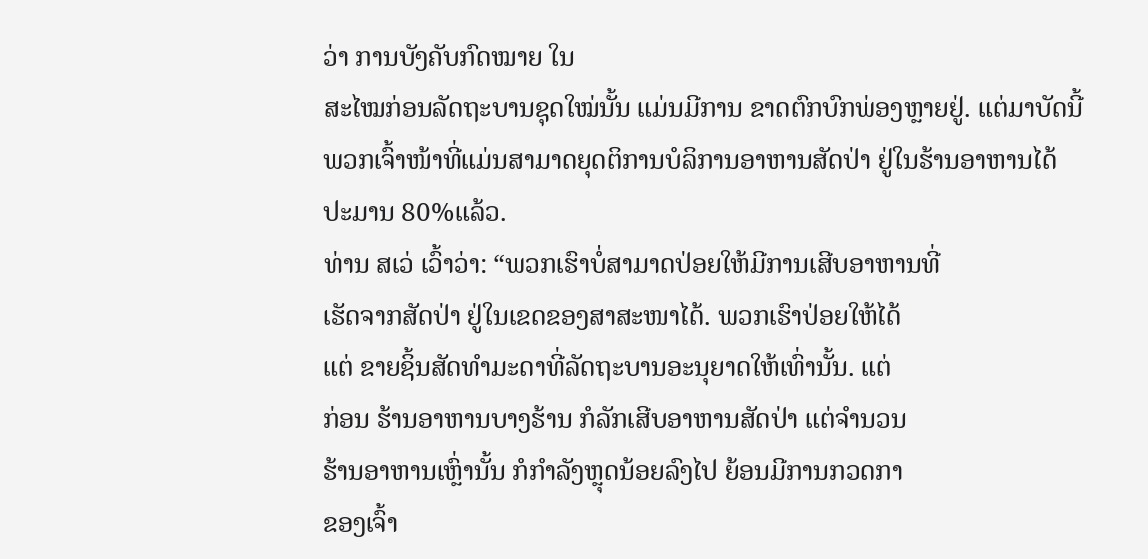ວ່າ ການບັງຄັບກົດໝາຍ ໃນ
ສະໄໝກ່ອນລັດຖະບານຊຸດໃໝ່ນັ້ນ ແມ່ນມີການ ຂາດຕົກບົກພ່ອງຫຼາຍຢູ່. ແຕ່ມາບັດນີ້
ພວກເຈົ້າໜ້າທີ່ແມ່ນສາມາດຍຸດຕິການບໍລິການອາຫານສັດປ່າ ຢູ່ໃນຮ້ານອາຫານໄດ້
ປະມານ 80%ແລ້ວ.
ທ່ານ ສເວ່ ເວົ້າວ່າ: “ພວກເຮົາບໍ່ສາມາດປ່ອຍໃຫ້ມີການເສີບອາຫານທີ່
ເຮັດຈາກສັດປ່າ ຢູ່ໃນເຂດຂອງສາສະໜາໄດ້. ພວກເຮົາປ່ອຍໃຫ້ໄດ້
ແຕ່ ຂາຍຊິ້ນສັດທໍາມະດາທີ່ລັດຖະບານອະນຸຍາດໃຫ້ເທົ່ານັ້ນ. ແຕ່
ກ່ອນ ຮ້ານອາຫານບາງຮ້ານ ກໍລັກເສີບອາຫານສັດປ່າ ແຕ່ຈໍານວນ
ຮ້ານອາຫານເຫຼົ່ານັ້ນ ກໍກໍາລັງຫຼຸດນ້ອຍລົງໄປ ຍ້ອນມີການກວດກາ
ຂອງເຈົ້າ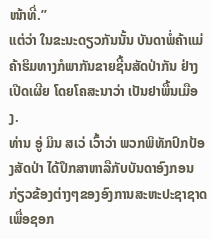ໜ້າທີ່.”
ແຕ່ວ່າ ໃນຂະນະດຽວກັນນັ້ນ ບັນດາພໍ່ຄ້າແມ່ຄ້າຮິມທາງກໍພາກັນຂາຍຊີ້ນສັດປ່າກັນ ຢ່າງເປີດເຜີຍ ໂດຍໂຄສະນາວ່າ ເປັນຢາພື້ນເມືອງ.
ທ່ານ ອູ່ ມິນ ສເວ່ ເວົ້າວ່າ ພວກພິທັກປົກປ້ອງສັດປ່າ ໄດ້ປຶກສາຫາລືກັບບັນດາອົງກອນ ກ່ຽວຂ້ອງຕ່າງໆຂອງອົງການສະຫະປະຊາຊາດ ເພື່ອຊອກ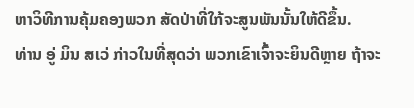ຫາວິທີການຄຸ້ມຄອງພວກ ສັດປ່າທີ່ໃກ້ຈະສູນພັນນັ້ນໃຫ້ດີຂຶ້ນ.
ທ່ານ ອູ່ ມິນ ສເວ່ ກ່າວໃນທີ່ສຸດວ່າ ພວກເຂົາເຈົ້າຈະຍິນດີຫຼາຍ ຖ້າຈະ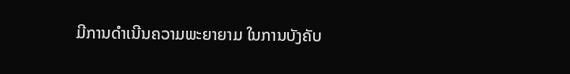ມີການດໍາເນີນຄວາມພະຍາຍາມ ໃນການບັງຄັບ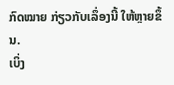ກົດໝາຍ ກ່ຽວກັບເລຶ່ອງນີ້ ໃຫ້ຫຼາຍຂຶ້ນ.
ເບິ່ງ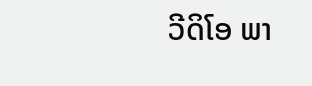ວີດິໂອ ພາ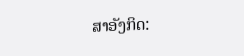ສາອັງກິດ: